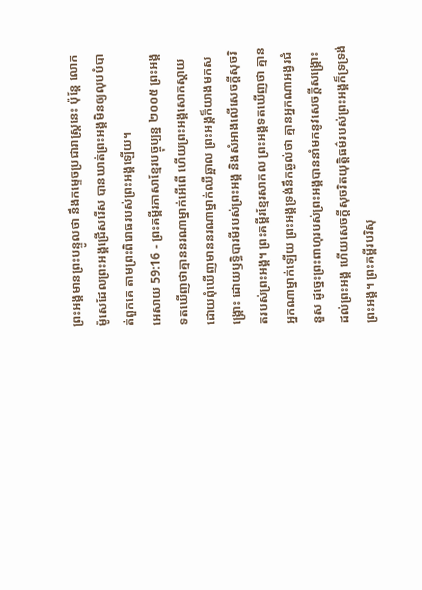ព្រះអង្គមានព្រះបន្ទូលថា នឹងកម្ទេចប្រជារាស្ត្រនេះ ប៉ុន្តែ លោកម៉ូសេដែលព្រះអង្គជ្រើសរើស បានឃាត់ព្រះអង្គមិនឲ្យលុបបំបាត់ពួកគេ តាមព្រះពិរោធរបស់ព្រះអង្គឡើយ។
អេសាយ 59:16 - ព្រះគម្ពីរភាសាខ្មែរបច្ចុប្បន្ន ២០០៥ ព្រះអង្គទតឃើញថាគ្មាននរណាម្នាក់អើពើ ហើយព្រះអង្គសោកស្ដាយ ដោយពុំឃើញមាននរណាម្នាក់ឈឺឆ្អាល ព្រះអង្គក៏យាងមកសង្គ្រោះ ដោយឫទ្ធិបារមីរបស់ព្រះអង្គ និងសំអាងលើសេចក្ដីសុចរិតរបស់ព្រះអង្គ។ ព្រះគម្ពីរខ្មែរសាកល ព្រះអង្គទតឃើញថា គ្មានអ្នកណាម្នាក់ឡើយ ព្រះអង្គទ្រង់នឹកឆ្ងល់ថា គ្មានអ្នកណាអង្វរជំនួស ដូច្នេះព្រះពាហុរបស់ព្រះអង្គបាននាំមកនូវសេចក្ដីសង្គ្រោះដល់ព្រះអង្គ ហើយសេចក្ដីសុចរិតយុត្តិធម៌របស់ព្រះអង្គក៏ទ្រទ្រង់ព្រះអង្គ។ ព្រះគម្ពីរបរិសុ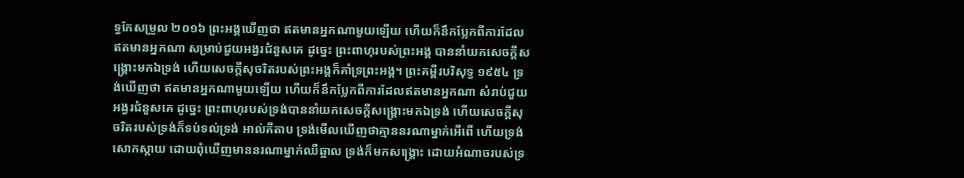ទ្ធកែសម្រួល ២០១៦ ព្រះអង្គឃើញថា ឥតមានអ្នកណាមួយឡើយ ហើយក៏នឹកប្លែកពីការដែលឥតមានអ្នកណា សម្រាប់ជួយអង្វរជំនួសគេ ដូច្នេះ ព្រះពាហុរបស់ព្រះអង្គ បាននាំយកសេចក្ដីសង្គ្រោះមកឯទ្រង់ ហើយសេចក្ដីសុចរិតរបស់ព្រះអង្គក៏គាំទ្រព្រះអង្គ។ ព្រះគម្ពីរបរិសុទ្ធ ១៩៥៤ ទ្រង់ឃើញថា ឥតមានអ្នកណាមួយឡើយ ហើយក៏នឹកប្លែកពីការដែលឥតមានអ្នកណា សំរាប់ជួយអង្វរជំនួសគេ ដូច្នេះ ព្រះពាហុរបស់ទ្រង់បាននាំយកសេចក្ដីសង្គ្រោះមកឯទ្រង់ ហើយសេចក្ដីសុចរិតរបស់ទ្រង់ក៏ទប់ទល់ទ្រង់ អាល់គីតាប ទ្រង់មើលឃើញថាគ្មាននរណាម្នាក់អើពើ ហើយទ្រង់សោកស្ដាយ ដោយពុំឃើញមាននរណាម្នាក់ឈឺឆ្អាល ទ្រង់ក៏មកសង្គ្រោះ ដោយអំណាចរបស់ទ្រ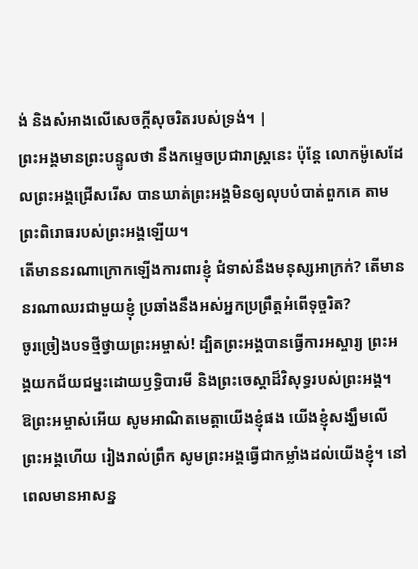ង់ និងសំអាងលើសេចក្ដីសុចរិតរបស់ទ្រង់។ |
ព្រះអង្គមានព្រះបន្ទូលថា នឹងកម្ទេចប្រជារាស្ត្រនេះ ប៉ុន្តែ លោកម៉ូសេដែលព្រះអង្គជ្រើសរើស បានឃាត់ព្រះអង្គមិនឲ្យលុបបំបាត់ពួកគេ តាមព្រះពិរោធរបស់ព្រះអង្គឡើយ។
តើមាននរណាក្រោកឡើងការពារខ្ញុំ ជំទាស់នឹងមនុស្សអាក្រក់? តើមាននរណាឈរជាមួយខ្ញុំ ប្រឆាំងនឹងអស់អ្នកប្រព្រឹត្តអំពើទុច្ចរិត?
ចូរច្រៀងបទថ្មីថ្វាយព្រះអម្ចាស់! ដ្បិតព្រះអង្គបានធ្វើការអស្ចារ្យ ព្រះអង្គយកជ័យជម្នះដោយឫទ្ធិបារមី និងព្រះចេស្ដាដ៏វិសុទ្ធរបស់ព្រះអង្គ។
ឱព្រះអម្ចាស់អើយ សូមអាណិតមេត្តាយើងខ្ញុំផង យើងខ្ញុំសង្ឃឹមលើព្រះអង្គហើយ រៀងរាល់ព្រឹក សូមព្រះអង្គធ្វើជាកម្លាំងដល់យើងខ្ញុំ។ នៅពេលមានអាសន្ន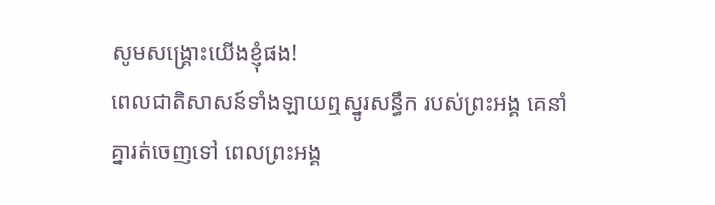សូមសង្គ្រោះយើងខ្ញុំផង!
ពេលជាតិសាសន៍ទាំងឡាយឮស្នូរសន្ធឹក របស់ព្រះអង្គ គេនាំគ្នារត់ចេញទៅ ពេលព្រះអង្គ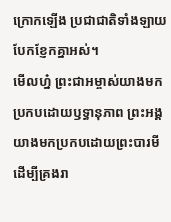ក្រោកឡើង ប្រជាជាតិទាំងឡាយបែកខ្ញែកគ្នាអស់។
មើលហ្ន៎ ព្រះជាអម្ចាស់យាងមក ប្រកបដោយឫទ្ធានុភាព ព្រះអង្គយាងមកប្រកបដោយព្រះបារមី ដើម្បីគ្រងរា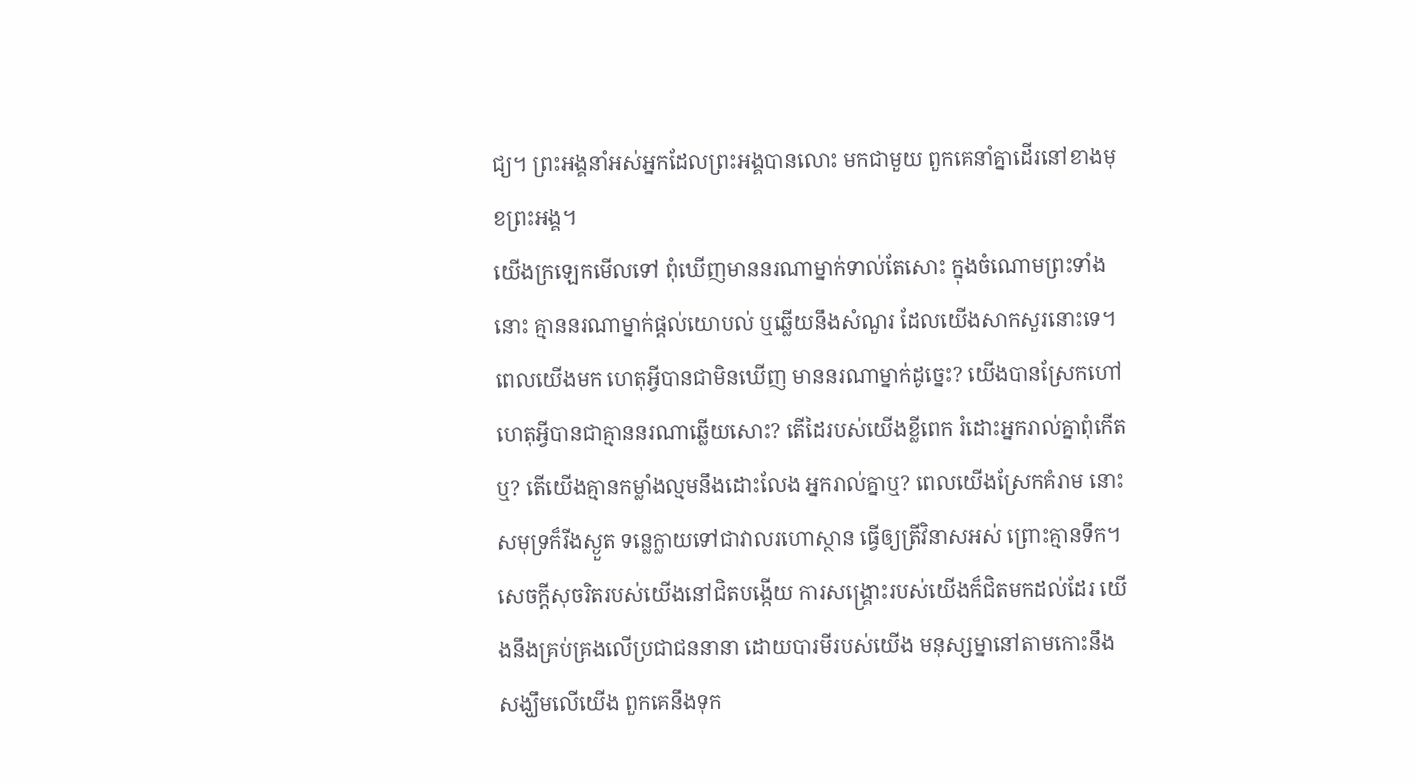ជ្យ។ ព្រះអង្គនាំអស់អ្នកដែលព្រះអង្គបានលោះ មកជាមួយ ពួកគេនាំគ្នាដើរនៅខាងមុខព្រះអង្គ។
យើងក្រឡេកមើលទៅ ពុំឃើញមាននរណាម្នាក់ទាល់តែសោះ ក្នុងចំណោមព្រះទាំងនោះ គ្មាននរណាម្នាក់ផ្ដល់យោបល់ ឬឆ្លើយនឹងសំណួរ ដែលយើងសាកសួរនោះទេ។
ពេលយើងមក ហេតុអ្វីបានជាមិនឃើញ មាននរណាម្នាក់ដូច្នេះ? យើងបានស្រែកហៅ ហេតុអ្វីបានជាគ្មាននរណាឆ្លើយសោះ? តើដៃរបស់យើងខ្លីពេក រំដោះអ្នករាល់គ្នាពុំកើតឬ? តើយើងគ្មានកម្លាំងល្មមនឹងដោះលែង អ្នករាល់គ្នាឬ? ពេលយើងស្រែកគំរាម នោះសមុទ្រក៏រីងស្ងួត ទន្លេក្លាយទៅជាវាលរហោស្ថាន ធ្វើឲ្យត្រីវិនាសអស់ ព្រោះគ្មានទឹក។
សេចក្ដីសុចរិតរបស់យើងនៅជិតបង្កើយ ការសង្គ្រោះរបស់យើងក៏ជិតមកដល់ដែរ យើងនឹងគ្រប់គ្រងលើប្រជាជននានា ដោយបារមីរបស់យើង មនុស្សម្នានៅតាមកោះនឹងសង្ឃឹមលើយើង ពួកគេនឹងទុក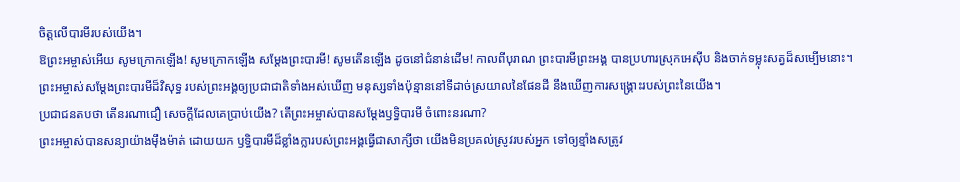ចិត្តលើបារមីរបស់យើង។
ឱព្រះអម្ចាស់អើយ សូមក្រោកឡើង! សូមក្រោកឡើង សម្តែងព្រះបារមី! សូមតើនឡើង ដូចនៅជំនាន់ដើម! កាលពីបុរាណ ព្រះបារមីព្រះអង្គ បានប្រហារស្រុកអេស៊ីប និងចាក់ទម្លុះសត្វដ៏សម្បើមនោះ។
ព្រះអម្ចាស់សម្តែងព្រះបារមីដ៏វិសុទ្ធ របស់ព្រះអង្គឲ្យប្រជាជាតិទាំងអស់ឃើញ មនុស្សទាំងប៉ុន្មាននៅទីដាច់ស្រយាលនៃផែនដី នឹងឃើញការសង្គ្រោះរបស់ព្រះនៃយើង។
ប្រជាជនតបថា តើនរណាជឿ សេចក្ដីដែលគេប្រាប់យើង? តើព្រះអម្ចាស់បានសម្តែងឫទ្ធិបារមី ចំពោះនរណា?
ព្រះអម្ចាស់បានសន្យាយ៉ាងម៉ឹងម៉ាត់ ដោយយក ឫទ្ធិបារមីដ៏ខ្លាំងក្លារបស់ព្រះអង្គធ្វើជាសាក្សីថា យើងមិនប្រគល់ស្រូវរបស់អ្នក ទៅឲ្យខ្មាំងសត្រូវ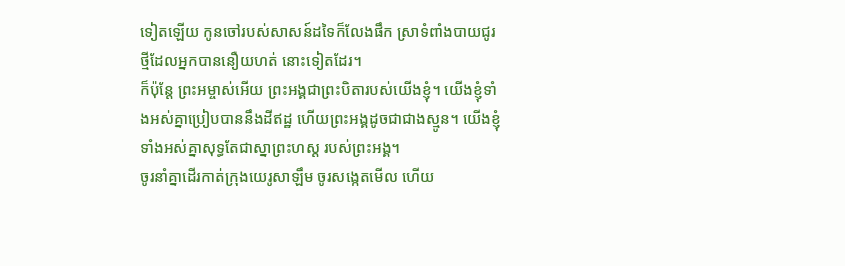ទៀតឡើយ កូនចៅរបស់សាសន៍ដទៃក៏លែងផឹក ស្រាទំពាំងបាយជូរថ្មីដែលអ្នកបាននឿយហត់ នោះទៀតដែរ។
ក៏ប៉ុន្តែ ព្រះអម្ចាស់អើយ ព្រះអង្គជាព្រះបិតារបស់យើងខ្ញុំ។ យើងខ្ញុំទាំងអស់គ្នាប្រៀបបាននឹងដីឥដ្ឋ ហើយព្រះអង្គដូចជាជាងស្មូន។ យើងខ្ញុំទាំងអស់គ្នាសុទ្ធតែជាស្នាព្រះហស្ដ របស់ព្រះអង្គ។
ចូរនាំគ្នាដើរកាត់ក្រុងយេរូសាឡឹម ចូរសង្កេតមើល ហើយ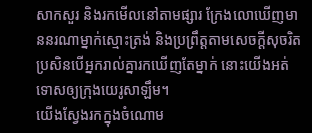សាកសួរ និងរកមើលនៅតាមផ្សារ ក្រែងលោឃើញមាននរណាម្នាក់ស្មោះត្រង់ និងប្រព្រឹត្តតាមសេចក្ដីសុចរិត ប្រសិនបើអ្នករាល់គ្នារកឃើញតែម្នាក់ នោះយើងអត់ទោសឲ្យក្រុងយេរូសាឡឹម។
យើងស្វែងរកក្នុងចំណោម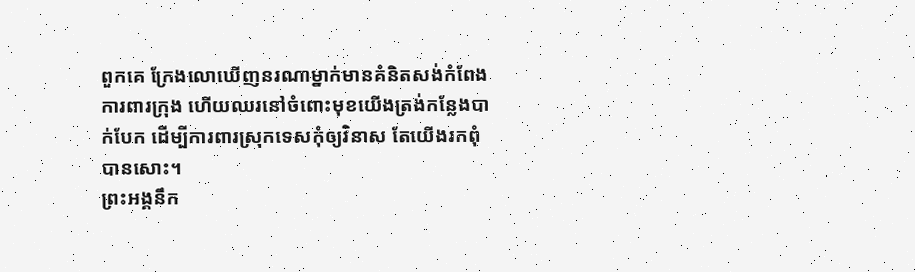ពួកគេ ក្រែងលោឃើញនរណាម្នាក់មានគំនិតសង់កំពែងការពារក្រុង ហើយឈរនៅចំពោះមុខយើងត្រង់កន្លែងបាក់បែក ដើម្បីការពារស្រុកទេសកុំឲ្យវិនាស តែយើងរកពុំបានសោះ។
ព្រះអង្គនឹក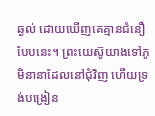ឆ្ងល់ ដោយឃើញគេគ្មានជំនឿបែបនេះ។ ព្រះយេស៊ូយាងទៅភូមិនានាដែលនៅជុំវិញ ហើយទ្រង់បង្រៀន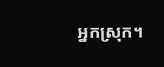អ្នកស្រុក។